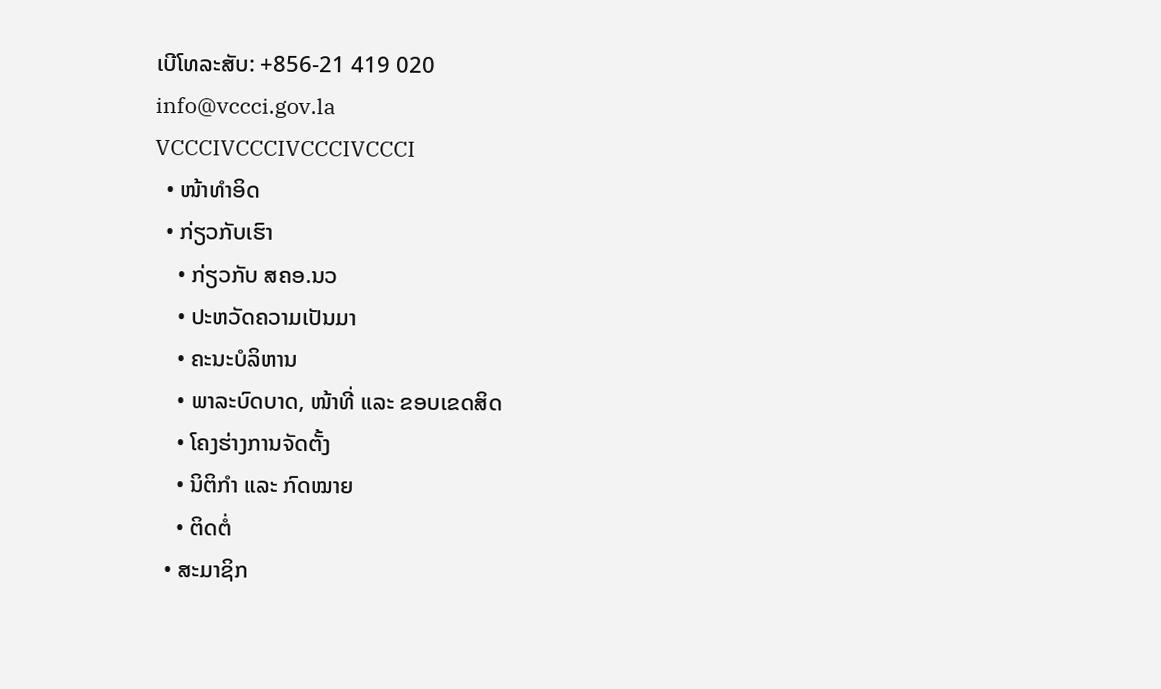ເບີໂທລະສັບ: +856-21 419 020
info@vccci.gov.la
VCCCIVCCCIVCCCIVCCCI
  • ໜ້າທຳອິດ
  • ກ່ຽວກັບເຮົາ
    • ກ່ຽວກັບ ສຄອ.ນວ
    • ປະຫວັດຄວາມເປັນມາ
    • ຄະນະບໍລິຫານ
    • ພາລະບົດບາດ, ໜ້າທີ່ ແລະ ຂອບເຂດສິດ
    • ໂຄງຮ່າງການຈັດຕັ້ງ
    • ນິຕິກຳ ແລະ ກົດໝາຍ
    • ຕິດຕໍ່
  • ສະມາຊິກ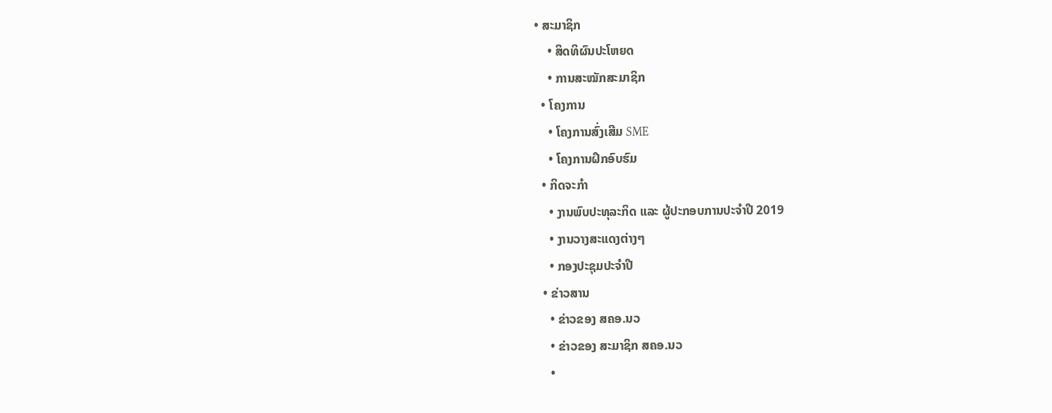• ສະມາຊິກ
    • ສິດທິຜົນປະໂຫຍດ
    • ການສະໝັກສະມາຊິກ
  • ໂຄງການ
    • ໂຄງການສົ່ງເສີມ SME
    • ໂຄງການຝຶກອົບຮົມ
  • ກິດຈະກໍາ
    • ງານພົບປະທຸລະກິດ ແລະ ຜູ້ປະກອບການປະຈຳປີ 2019
    • ງານວາງສະແດງຕ່າງໆ
    • ກອງປະຊຸມປະຈຳປີ
  • ຂ່າວສານ
    • ຂ່າວຂອງ ສຄອ.ນວ
    • ຂ່າວຂອງ ສະມາຊິກ ສຄອ.ນວ
    •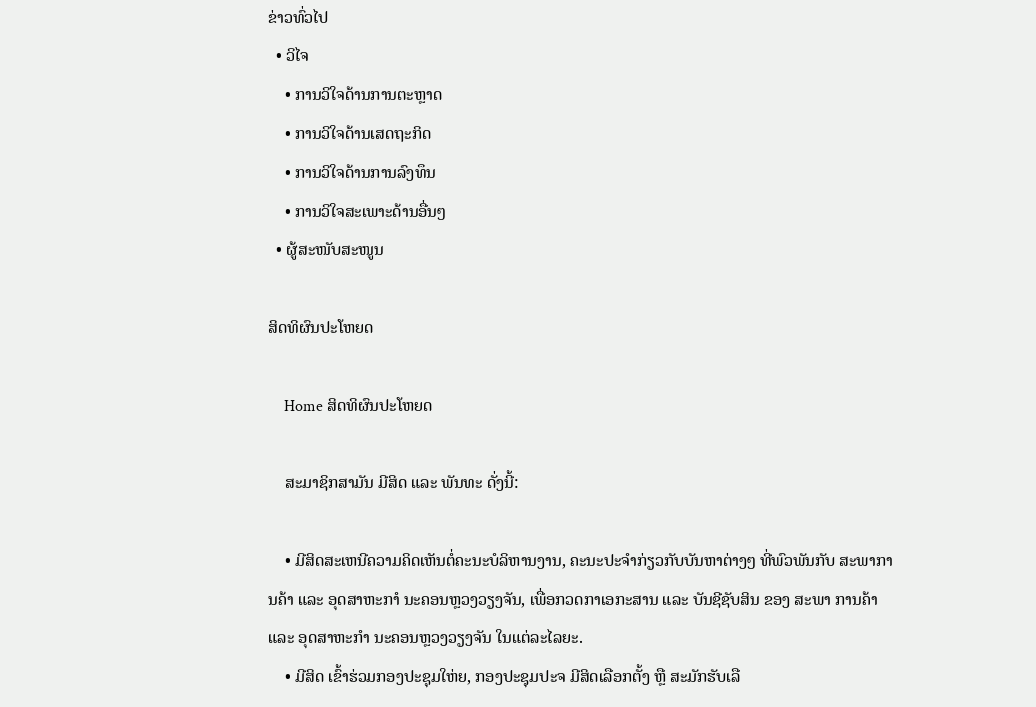ຂ່າວທົ່ວໄປ
  • ວິໄຈ
    • ການວິໃຈດ້ານການຕະຫຼາດ
    • ການວິໃຈດ້ານເສດຖະກິດ
    • ການວິໃຈດ້ານການລົງທຶນ
    • ການວິໃຈສະເພາະດ້ານອື່ນໆ
  • ຜູ້ສະໜັບສະໜູນ

ສິດທິຜົນປະໂຫຍດ

    Home ສິດທິຜົນປະໂຫຍດ

    ສະມາຊິກສາມັນ ມີສິດ ແລະ ພັນທະ ດັ່ງນີ້:

    • ມີສິດສະເຫນີຄວາມຄິດເຫັນຕໍ່ຄະນະບໍລິຫານງານ, ຄະນະປະຈໍາກ່ຽວກັບບັນຫາຕ່າງໆ ທີ່ພົວພັນກັບ ສະພາການຄ້າ ແລະ ອຸດສາຫະກາໍ ນະຄອນຫຼວງວຽງຈັນ, ເພື່ອກວດກາເອກະສານ ແລະ ບັນຊີຊັບສິນ ຂອງ ສະພາ ການຄ້າ ແລະ ອຸດສາຫະກໍາ ນະຄອນຫຼວງວຽງຈັນ ໃນແຕ່ລະໄລຍະ.
    • ມີສິດ ເຂົ້າຮ່ວມກອງປະຊຸມໃຫ່ຍ, ກອງປະຊຸມປະຈ ມີສິດເລືອກຕັ້ງ ຫຼື ສະມັກຮັບເລື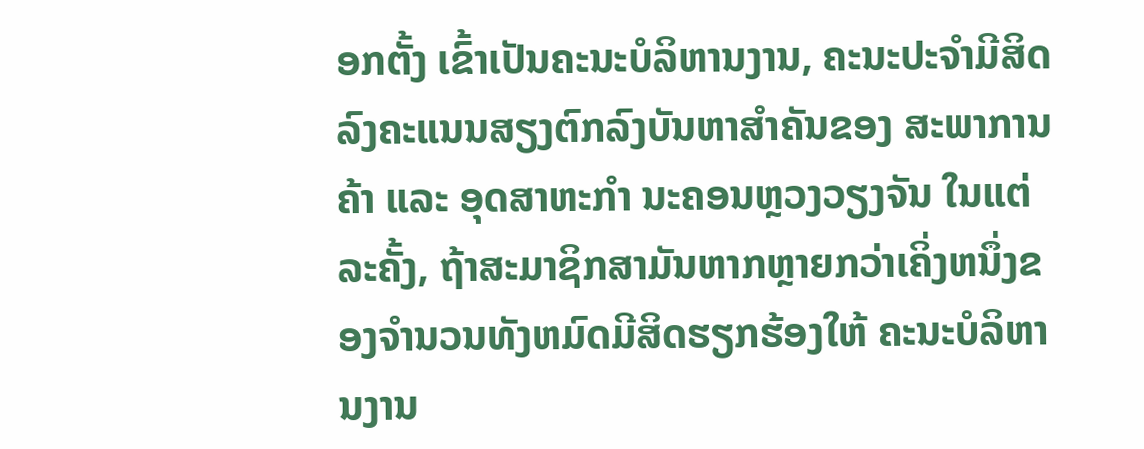ອກຕັ້ງ ເຂົ້າເປັນຄະນະບໍລິຫານງານ, ຄະນະປະຈໍາມີສິດລົງຄະແນນສຽງຕົກລົງບັນຫາສໍາຄັນຂອງ ສະພາການຄ້າ ແລະ ອຸດສາຫະກຳ ນະຄອນຫຼວງວຽງຈັນ ໃນແຕ່ລະຄັ້ງ, ຖ້າສະມາຊິກສາມັນຫາກຫຼາຍກວ່າເຄິ່ງຫນຶ່ງຂອງຈໍານວນທັງຫມົດມີສິດຮຽກຮ້ອງໃຫ້ ຄະນະບໍລິຫານງານ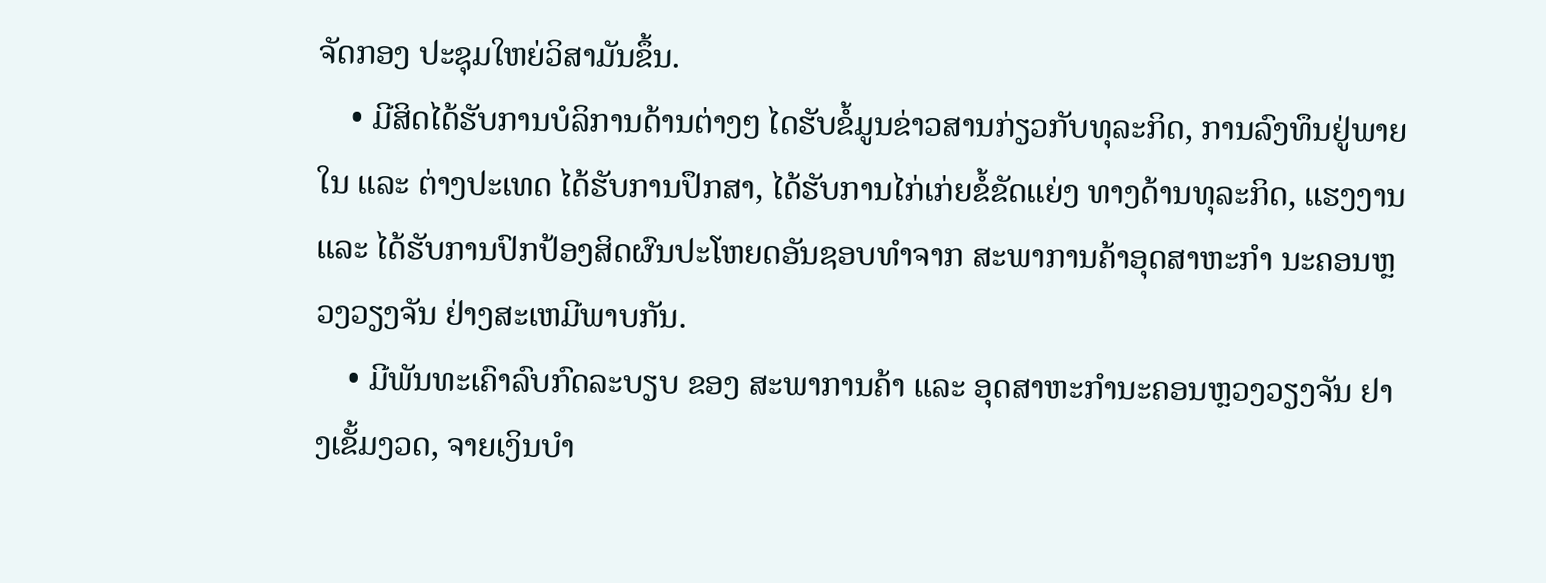ຈັດກອງ ປະຊຸມໃຫຍ່ວິສາມັນຂຶ້ນ.
    • ມີສິດໄດ້ຮັບການບໍລິການດ້ານຕ່າງໆ ໄດຮັບຂໍ້ມູນຂ່າວສານກ່ຽວກັບທຸລະກິດ, ການລົງທຶນຢູ່ພາຍໃນ ແລະ ຕ່າງປະເທດ ໄດ້ຮັບການປຶກສາ, ໄດ້ຮັບການໄກ່ເກ່ຍຂໍ້ຂັດແຍ່ງ ທາງດ້ານທຸລະກິດ, ແຮງງານ ແລະ ໄດ້ຮັບການປົກປ້ອງສິດຜົນປະໂຫຍດອັນຊອບທໍາຈາກ ສະພາການຄ້າອຸດສາຫະກໍາ ນະຄອນຫຼວງວຽງຈັນ ຢ່າງສະເຫມີພາບກັນ.
    • ມີພັນທະເຄົາລົບກົດລະບຽບ ຂອງ ສະພາການຄ້າ ແລະ ອຸດສາຫະກໍານະຄອນຫຼວງວຽງຈັນ ຢາງເຂັ້ມງວດ, ຈາຍເງິນບຳ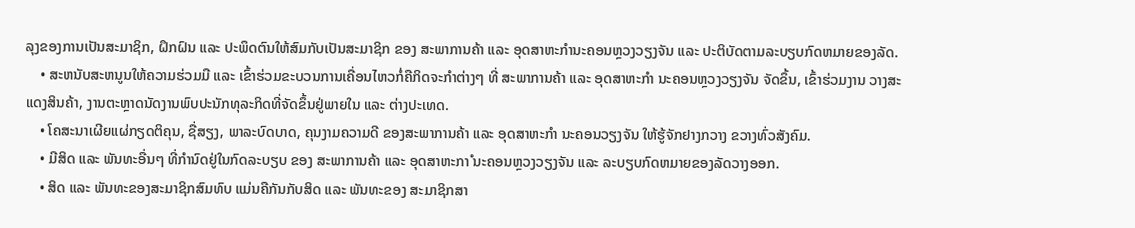ລຸງຂອງການເປັນສະມາຊິກ, ຝຶກຝົນ ແລະ ປະພຶດຕົນໃຫ້ສົມກັບເປັນສະມາຊິກ ຂອງ ສະພາການຄ້າ ແລະ ອຸດສາຫະກໍານະຄອນຫຼວງວຽງຈັນ ແລະ ປະຕິບັດຕາມລະບຽບກົດຫມາຍຂອງລັດ.
    • ສະຫນັບສະຫນູນໃຫ້ຄວາມຮ່ວມມື ແລະ ເຂົ້າຮ່ວມຂະບວນການເຄື່ອນໄຫວກໍ່ຄືກິດຈະກໍາຕ່າງໆ ທີ່ ສະພາການຄ້າ ແລະ ອຸດສາຫະກໍາ ນະຄອນຫຼວງວຽງຈັນ ຈັດຂຶ້ນ, ເຂົ້າຮ່ວມງານ ວາງສະແດງສິນຄ້າ, ງານຕະຫຼາດນັດງານພົບປະນັກທຸລະກິດທີ່ຈັດຂຶ້ນຢູ່ພາຍໃນ ແລະ ຕ່າງປະເທດ.
    • ໂຄສະນາເຜີຍແຜ່ກຽດຕິຄຸນ, ຊື່ສຽງ, ພາລະບົດບາດ, ຄຸນງາມຄວາມດີ ຂອງສະພາການຄ້າ ແລະ ອຸດສາຫະກໍາ ນະຄອນວຽງຈັນ ໃຫ້ຮູ້ຈັກຢາງກວາງ ຂວາງທົ່ວສັງຄົມ.
    • ມີສິດ ແລະ ພັນທະອື່ນໆ ທີ່ກໍານົດຢູ່ໃນກົດລະບຽບ ຂອງ ສະພາການຄ້າ ແລະ ອຸດສາຫະກາໍ ນະຄອນຫຼວງວຽງຈັນ ແລະ ລະບຽບກົດຫມາຍຂອງລັດວາງອອກ.
    • ສິດ ແລະ ພັນທະຂອງສະມາຊິກສົມທົບ ແມ່ນຄືກັນກັບສິດ ແລະ ພັນທະຂອງ ສະມາຊິກສາ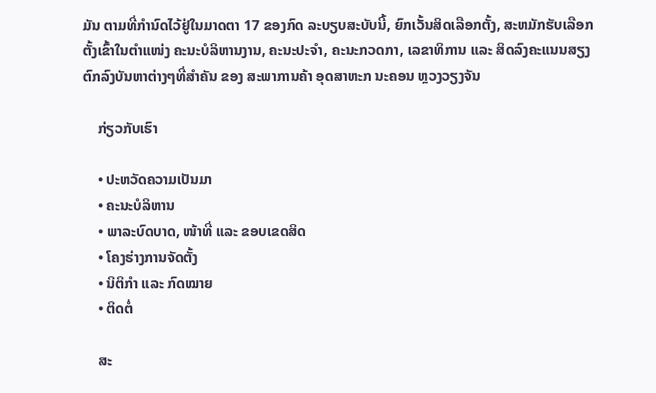ມັນ ຕາມທີ່ກໍານົດໄວ້ຢູ່ໃນມາດຕາ 17 ຂອງກົດ ລະບຽບສະບັບນີ້, ຍົກເວັ້ນສິດເລືອກຕັ້ງ, ສະຫມັກຮັບເລືອກຕັ້ງເຂົ້າໃນຕໍາແໜ່ງ ຄະນະບໍລິຫານງານ, ຄະນະປະຈໍາ, ຄະນະກວດກາ, ເລຂາທິການ ແລະ ສິດລົງຄະແນນສຽງຕົກລົງບັນຫາຕ່າງໆທີ່ສໍາຄັນ ຂອງ ສະພາການຄ້າ ອຸດສາຫະກ ນະຄອນ ຫຼວງວຽງຈັນ

    ກ່ຽວກັບເຮົາ

    • ປະຫວັດຄວາມເປັນມາ
    • ຄະນະບໍລິຫານ
    • ພາລະບົດບາດ, ໜ້າທີ່ ແລະ ຂອບເຂດສິດ
    • ໂຄງຮ່າງການຈັດຕັ້ງ
    • ນິຕິກຳ ແລະ ກົດໝາຍ
    • ຕິດຕໍ່

    ສະ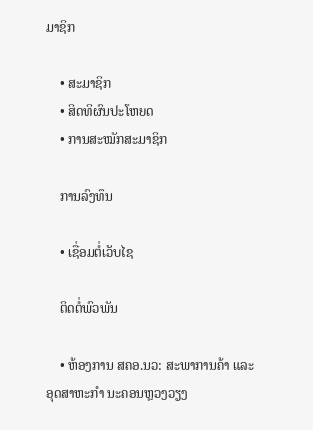ມາຊິກ

    • ສະມາຊິກ
    • ສິດທິຜົນປະໂຫຍດ
    • ການສະໝັກສະມາຊິກ

    ການລົງທຶນ

    • ເຊື່ອມຕໍ່ເວັບໄຊ

    ຕິດຕໍ່ພົວພັນ

    • ຫ້ອງການ ສຄອ.ນວ: ສະພາການຄ້າ ແລະ ອຸດສາຫະກຳ ນະຄອນຫຼວງວຽງ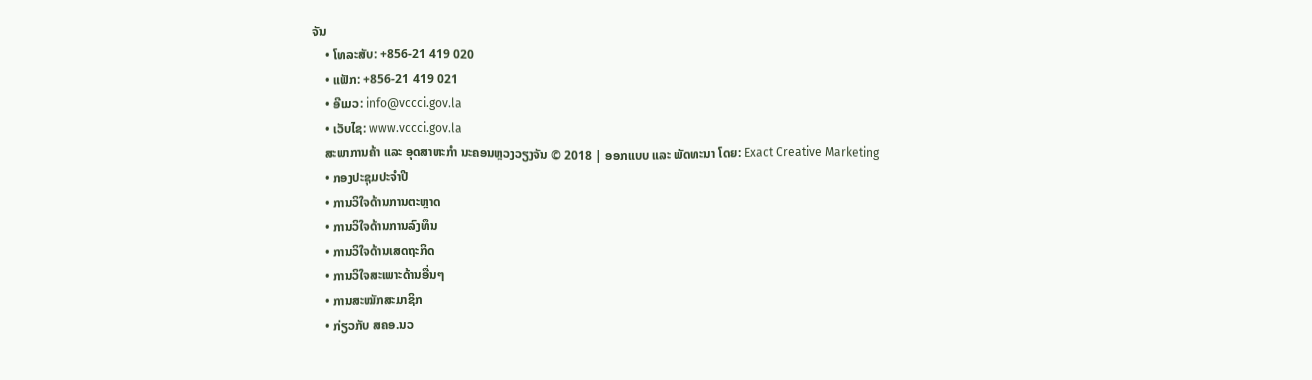ຈັນ
    • ໂທລະສັບ: +856-21 419 020
    • ແຟັກ: +856-21 419 021
    • ອີເມວ: info@vccci.gov.la
    • ເວັບໄຊ: www.vccci.gov.la
    ສະພາການຄ້າ ແລະ ອຸດສາຫະກໍາ ນະຄອນຫຼວງວຽງຈັນ © 2018 | ອອກແບບ ແລະ ພັດທະນາ ໂດຍ: Exact Creative Marketing
    • ກອງປະຊຸມປະຈຳປີ
    • ການວິໃຈດ້ານການຕະຫຼາດ
    • ການວິໃຈດ້ານການລົງທຶນ
    • ການວິໃຈດ້ານເສດຖະກິດ
    • ການວິໃຈສະເພາະດ້ານອື່ນໆ
    • ການສະໝັກສະມາຊິກ
    • ກ່ຽວກັບ ສຄອ.ນວ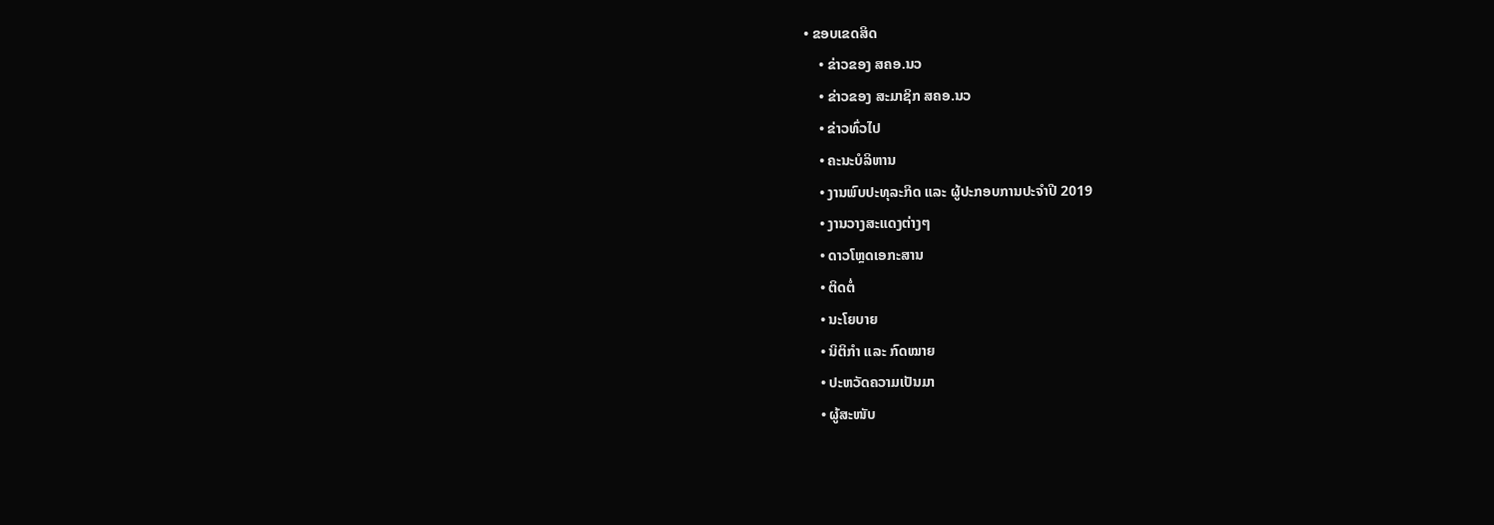• ຂອບເຂດສິດ
    • ຂ່າວຂອງ ສຄອ.ນວ
    • ຂ່າວຂອງ ສະມາຊິກ ສຄອ.ນວ
    • ຂ່າວທົ່ວໄປ
    • ຄະນະບໍລິຫານ
    • ງານພົບປະທຸລະກິດ ແລະ ຜູ້ປະກອບການປະຈຳປີ 2019
    • ງານວາງສະແດງຕ່າງໆ
    • ດາວໂຫຼດເອກະສານ
    • ຕິດຕໍ່
    • ນະໂຍບາຍ
    • ນິຕິກຳ ແລະ ກົດໝາຍ
    • ປະຫວັດຄວາມເປັນມາ
    • ຜູ້ສະໜັບ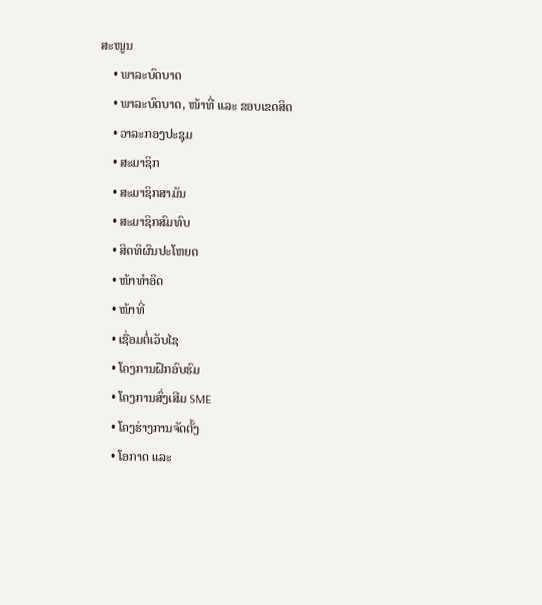ສະໜູນ
    • ພາລະບົດບາດ
    • ພາລະບົດບາດ, ໜ້າທີ່ ແລະ ຂອບເຂດສິດ
    • ວາລະກອງປະຊຸມ
    • ສະມາຊິກ
    • ສະມາຊິກສາມັນ
    • ສະມາຊິກສົມທົບ
    • ສິດທິຜົນປະໂຫຍດ
    • ໜ້າທຳອິດ
    • ໜ້າທີ່
    • ເຊື່ອມຕໍ່ເວັບໄຊ
    • ໂຄງການຝຶກອົບຮົມ
    • ໂຄງການສົ່ງເສີມ SME
    • ໂຄງຮ່າງການຈັດຕັ້ງ
    • ໂອກາດ ແລະ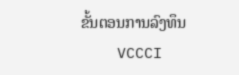ຂັ້ນຕອນການລົງທຶນ
    VCCCI